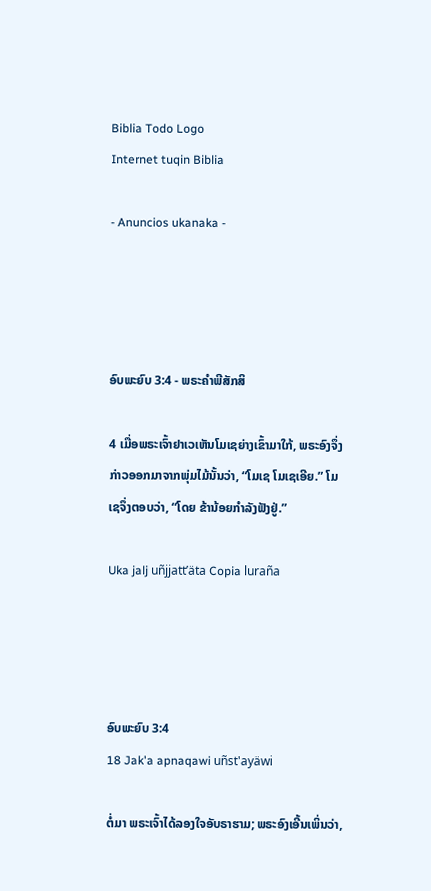Biblia Todo Logo
Internet tuqin Biblia

- Anuncios ukanaka -




ອົບພະຍົບ 3:4 - ພຣະຄຳພີສັກສິ

4 ເມື່ອພຣະເຈົ້າຢາເວເຫັນໂມເຊຍ່າງເຂົ້າມາໃກ້, ພຣະອົງຈຶ່ງກ່າວອອກມາຈາກພຸ່ມໄມ້ນັ້ນວ່າ, “ໂມເຊ ໂມເຊເອີຍ.” ໂມເຊຈຶ່ງຕອບວ່າ, “ໂດຍ ຂ້ານ້ອຍກຳລັງຟັງຢູ່.”

Uka jalj uñjjattʼäta Copia luraña




ອົບພະຍົບ 3:4
18 Jak'a apnaqawi uñst'ayäwi

ຕໍ່ມາ ພຣະເຈົ້າໄດ້ລອງໃຈອັບຣາຮາມ; ພຣະອົງເອີ້ນເພິ່ນວ່າ,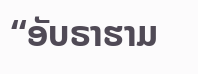“ອັບຣາຮາມ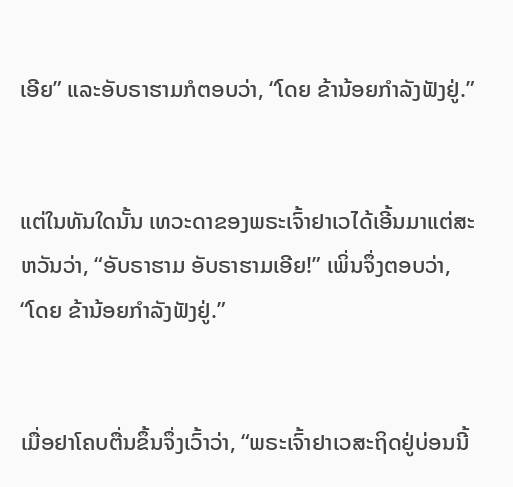ເອີຍ” ແລະອັບຣາຮາມກໍຕອບວ່າ, “ໂດຍ ຂ້ານ້ອຍກຳລັງຟັງຢູ່.”


ແຕ່ໃນທັນໃດນັ້ນ ເທວະດາຂອງພຣະເຈົ້າຢາເວໄດ້ເອີ້ນມາແຕ່ສະຫວັນວ່າ, “ອັບຣາຮາມ ອັບຣາຮາມເອີຍ!” ເພິ່ນຈຶ່ງຕອບວ່າ, “ໂດຍ ຂ້ານ້ອຍກຳລັງຟັງຢູ່.”


ເມື່ອຢາໂຄບຕື່ນຂຶ້ນຈຶ່ງເວົ້າວ່າ, “ພຣະເຈົ້າຢາເວສະຖິດຢູ່ບ່ອນນີ້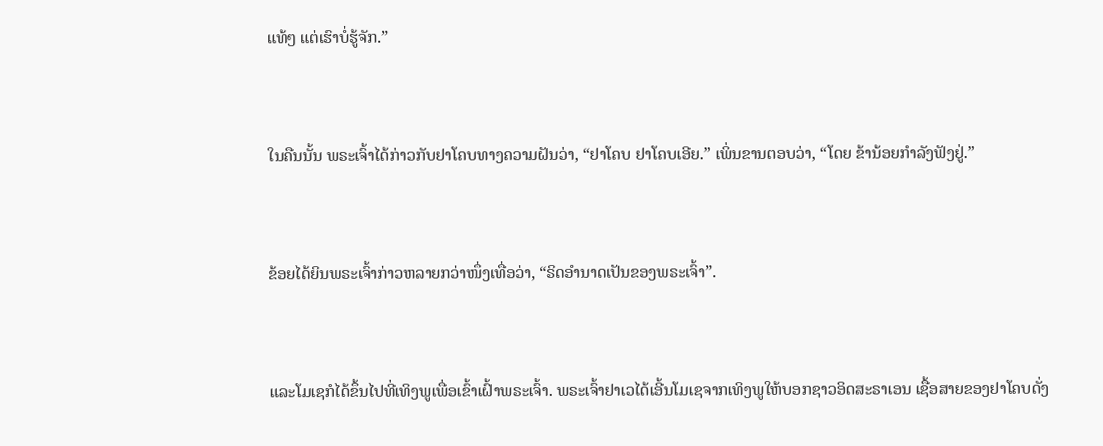ແທ້ໆ ແຕ່ເຮົາບໍ່ຮູ້ຈັກ.”


ໃນຄືນນັ້ນ ພຣະເຈົ້າໄດ້ກ່າວກັບຢາໂຄບທາງຄວາມຝັນວ່າ, “ຢາໂຄບ ຢາໂຄບເອີຍ.” ເພິ່ນຂານຕອບວ່າ, “ໂດຍ ຂ້ານ້ອຍກຳລັງຟັງຢູ່.”


ຂ້ອຍໄດ້ຍິນພຣະເຈົ້າກ່າວຫລາຍກວ່າໜຶ່ງເທື່ອວ່າ, “ຣິດອຳນາດເປັນຂອງພຣະເຈົ້າ”.


ແລະໂມເຊກໍໄດ້ຂຶ້ນໄປທີ່ເທິງພູເພື່ອເຂົ້າເຝົ້າພຣະເຈົ້າ. ພຣະເຈົ້າຢາເວໄດ້ເອີ້ນໂມເຊຈາກເທິງພູໃຫ້ບອກຊາວອິດສະຣາເອນ ເຊື້ອສາຍຂອງຢາໂຄບດັ່ງ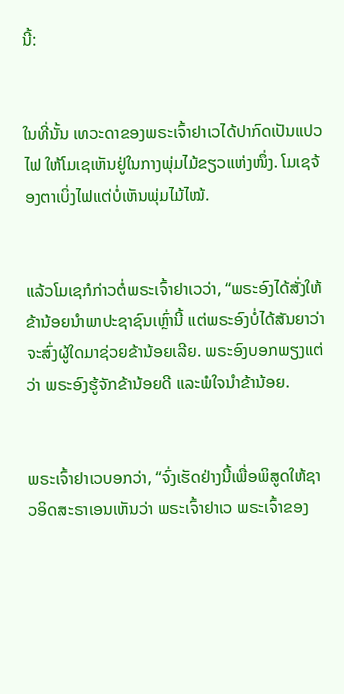ນີ້:


ໃນທີ່ນັ້ນ ເທວະດາຂອງພຣະເຈົ້າຢາເວໄດ້ປາກົດເປັນແປວໄຟ ໃຫ້ໂມເຊເຫັນຢູ່ໃນກາງພຸ່ມໄມ້ຂຽວແຫ່ງໜຶ່ງ. ໂມເຊຈ້ອງຕາເບິ່ງໄຟແຕ່ບໍ່ເຫັນພຸ່ມໄມ້ໄໝ້.


ແລ້ວໂມເຊກໍກ່າວຕໍ່ພຣະເຈົ້າຢາເວວ່າ, “ພຣະອົງໄດ້ສັ່ງໃຫ້ຂ້ານ້ອຍນຳພາປະຊາຊົນເຫຼົ່ານີ້ ແຕ່ພຣະອົງບໍ່ໄດ້ສັນຍາວ່າ ຈະສົ່ງຜູ້ໃດມາຊ່ວຍຂ້ານ້ອຍເລີຍ. ພຣະອົງບອກພຽງແຕ່ວ່າ ພຣະອົງຮູ້ຈັກຂ້ານ້ອຍດີ ແລະພໍໃຈນຳຂ້ານ້ອຍ.


ພຣະເຈົ້າຢາເວບອກວ່າ, “ຈົ່ງເຮັດຢ່າງນີ້ເພື່ອພິສູດໃຫ້ຊາວອິດສະຣາເອນເຫັນວ່າ ພຣະເຈົ້າຢາເວ ພຣະເຈົ້າຂອງ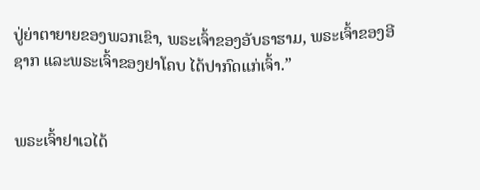ປູ່ຍ່າຕາຍາຍຂອງພວກເຂົາ, ພຣະເຈົ້າຂອງອັບຣາຮາມ, ພຣະເຈົ້າຂອງອີຊາກ ແລະພຣະເຈົ້າຂອງຢາໂຄບ ໄດ້ປາກົດແກ່ເຈົ້າ.”


ພຣະເຈົ້າຢາເວໄດ້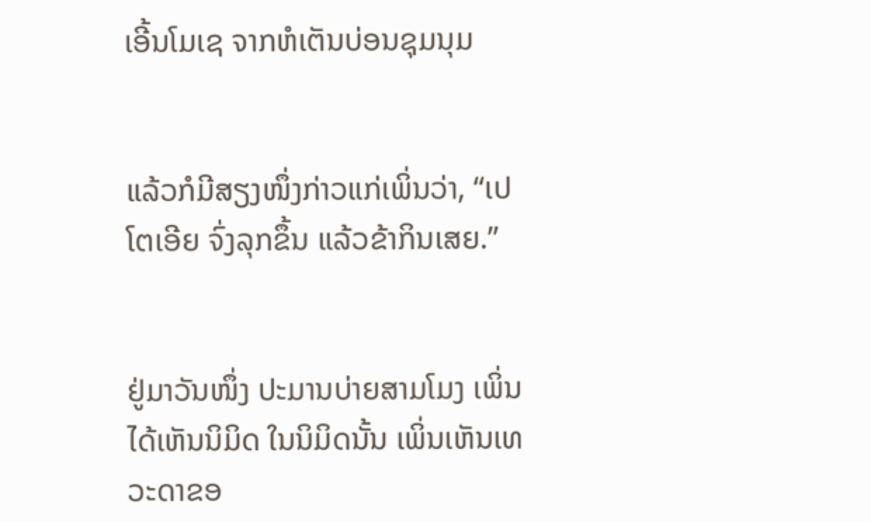ເອີ້ນໂມເຊ ຈາກຫໍເຕັນບ່ອນຊຸມນຸມ


ແລ້ວກໍມີສຽງໜຶ່ງກ່າວແກ່ເພິ່ນວ່າ, “ເປໂຕເອີຍ ຈົ່ງລຸກຂຶ້ນ ແລ້ວຂ້າກິນເສຍ.”


ຢູ່ມາວັນໜຶ່ງ ປະມານບ່າຍສາມໂມງ ເພິ່ນໄດ້ເຫັນນິມິດ ໃນນິມິດນັ້ນ ເພິ່ນເຫັນເທວະດາຂອ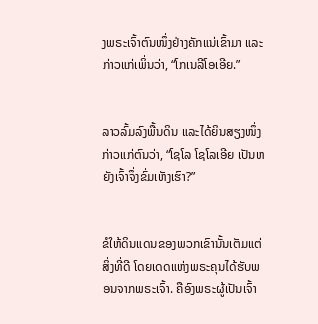ງພຣະເຈົ້າຕົນໜຶ່ງຢ່າງຄັກແນ່ເຂົ້າມາ ແລະກ່າວແກ່ເພິ່ນວ່າ, “ໂກເນລີໂອເອີຍ.”


ລາວລົ້ມລົງພື້ນດິນ ແລະໄດ້ຍິນສຽງໜຶ່ງກ່າວແກ່ຕົນວ່າ, “ໂຊໂລ ໂຊໂລເອີຍ ເປັນຫຍັງເຈົ້າຈຶ່ງຂົ່ມເຫັງເຮົາ?”


ຂໍໃຫ້ດິນແດນຂອງພວກເຂົານັ້ນເຕັມແຕ່ສິ່ງທີ່ດີ ໂດຍເດດແຫ່ງພຣະຄຸນໄດ້ຮັບພອນຈາກພຣະເຈົ້າ. ຄືອົງພຣະຜູ້ເປັນເຈົ້າ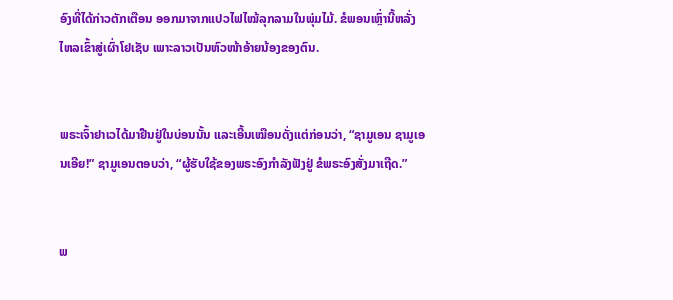ອົງທີ່ໄດ້ກ່າວຕັກເຕືອນ ອອກມາຈາກແປວໄຟໄໝ້ລຸກລາມໃນພຸ່ມໄມ້. ຂໍພອນເຫຼົ່ານີ້ຫລັ່ງໄຫລເຂົ້າສູ່ເຜົ່າໂຢເຊັບ ເພາະລາວເປັນຫົວໜ້າອ້າຍນ້ອງຂອງຕົນ.


ພຣະເຈົ້າຢາເວໄດ້ມາຢືນຢູ່ໃນບ່ອນນັ້ນ ແລະເອີ້ນເໝືອນດັ່ງແຕ່ກ່ອນວ່າ, “ຊາມູເອນ ຊາມູເອນເອີຍ!” ຊາມູເອນຕອບວ່າ, “ຜູ້ຮັບໃຊ້ຂອງພຣະອົງກຳລັງຟັງຢູ່ ຂໍພຣະອົງສັ່ງມາເຖີດ.”


ພ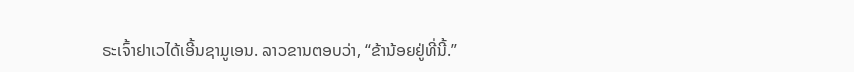ຣະເຈົ້າຢາເວໄດ້ເອີ້ນຊາມູເອນ. ລາວຂານຕອບວ່າ, “ຂ້ານ້ອຍຢູ່ທີ່ນີ້.”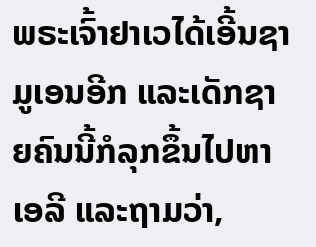ພຣະເຈົ້າຢາເວໄດ້ເອີ້ນຊາມູເອນອີກ ແລະເດັກຊາຍຄົນນີ້ກໍລຸກຂຶ້ນໄປຫາເອລີ ແລະຖາມວ່າ,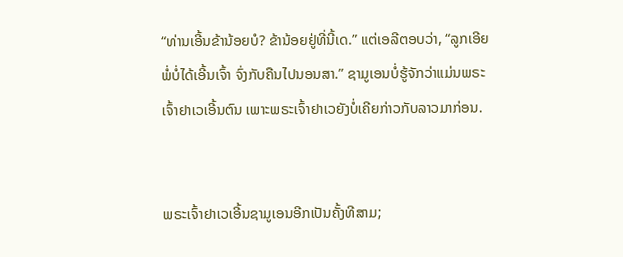“ທ່ານເອີ້ນຂ້ານ້ອຍບໍ? ຂ້ານ້ອຍຢູ່ທີ່ນີ້ເດ.” ແຕ່ເອລີຕອບວ່າ, “ລູກເອີຍ ພໍ່ບໍ່ໄດ້ເອີ້ນເຈົ້າ ຈົ່ງກັບຄືນໄປນອນສາ.” ຊາມູເອນບໍ່ຮູ້ຈັກວ່າແມ່ນພຣະເຈົ້າຢາເວເອີ້ນຕົນ ເພາະພຣະເຈົ້າຢາເວຍັງບໍ່ເຄີຍກ່າວກັບລາວມາກ່ອນ.


ພຣະເຈົ້າຢາເວເອີ້ນຊາມູເອນອີກເປັນຄັ້ງທີສາມ;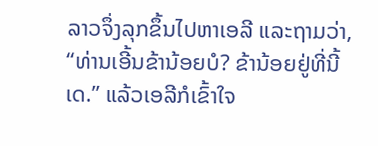ລາວຈຶ່ງລຸກຂຶ້ນໄປຫາເອລີ ແລະຖາມວ່າ, “ທ່ານເອີ້ນຂ້ານ້ອຍບໍ? ຂ້ານ້ອຍຢູ່ທີ່ນີ້ເດ.” ແລ້ວເອລີກໍເຂົ້າໃຈ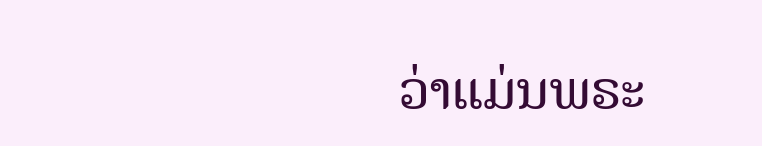ວ່າແມ່ນພຣະ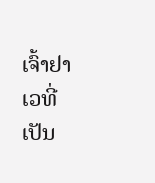ເຈົ້າຢາເວທີ່ເປັນ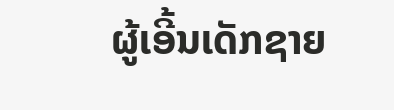ຜູ້ເອີ້ນເດັກຊາຍ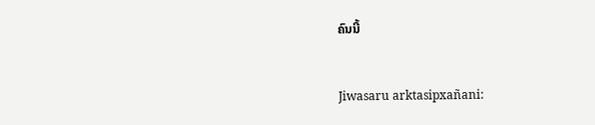ຄົນນີ້


Jiwasaru arktasipxañani: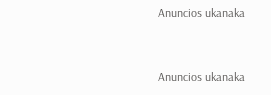Anuncios ukanaka


Anuncios ukanaka